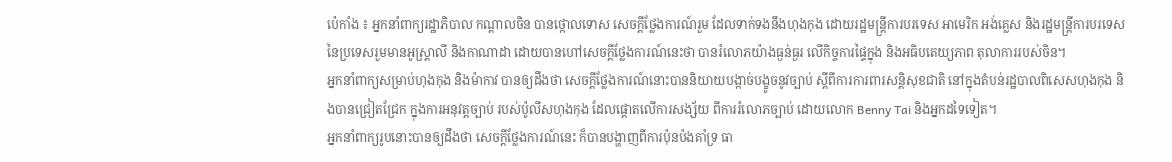ប៉េកាំង ៖ អ្នកនាំពាក្យរដ្ឋាភិបាល កណ្តាលចិន បានថ្កោលទោស សេចក្តីថ្លែងការណ៍រួម ដែលទាក់ទងនឹងហុងកុង ដោយរដ្ឋមន្រ្តីការបរទេស អាមេរិក អង់គ្លេស និងរដ្ឋមន្រ្តីការបរទេស នៃប្រទេសរួមមានអូស្ត្រាលី និងកាណាដា ដោយបានហៅសេចក្តីថ្លែងការណ៍នេះថា បានរំលោភយ៉ាងធ្ងន់ធ្ងរ លើកិច្ចការផ្ទៃក្នុង និងអធិបតេយ្យភាព តុលាការរបស់ចិន។
អ្នកនាំពាក្យសម្រាប់ហុងកុង និងម៉ាកាវ បានឲ្យដឹងថា សេចក្តីថ្លែងការណ៍នោះបាននិយាយបង្កាច់បង្ខូចនូវច្បាប់ ស្តីពីការការពារសន្តិសុខជាតិ នៅក្នុងតំបន់រដ្ឋបាលពិសេសហុងកុង និងបានជ្រៀតជ្រែក ក្នុងការអនុវត្តច្បាប់ របស់ប៉ូលីសហុងកុង ដែលផ្តោតលើការសង្ស័យ ពីការរំលោភច្បាប់ ដោយលោក Benny Tai និងអ្នកដទៃទៀត។
អ្នកនាំពាក្យរូបនោះបានឲ្យដឹងថា សេចក្តីថ្លែងការណ៍នេះ ក៏បានបង្ហាញពីការប៉ុនប៉ងគាំទ្រ ធា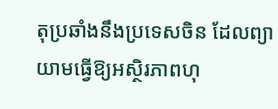តុប្រឆាំងនឹងប្រទេសចិន ដែលព្យាយាមធ្វើឱ្យអស្ថិរភាពហុ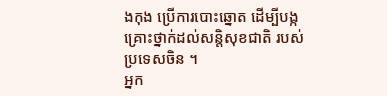ងកុង ប្រើការបោះឆ្នោត ដើម្បីបង្កគ្រោះថ្នាក់ដល់សន្តិសុខជាតិ របស់ប្រទេសចិន ។
អ្នក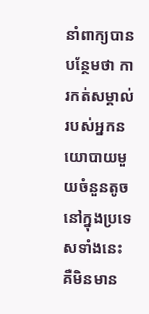នាំពាក្យបានបន្ថែមថា ការកត់សម្គាល់របស់អ្នកនយោបាយមួយចំនួនតូច នៅក្នុងប្រទេសទាំងនេះ គឺមិនមាន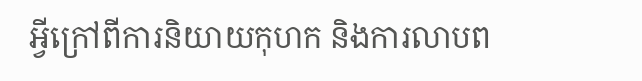អ្វីក្រៅពីការនិយាយកុហក និងការលាបព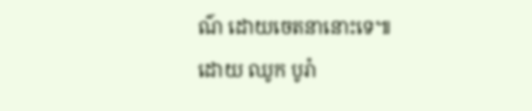ណ៌ ដោយចេតនានោះទេ៕
ដោយ ឈូក បូរ៉ា